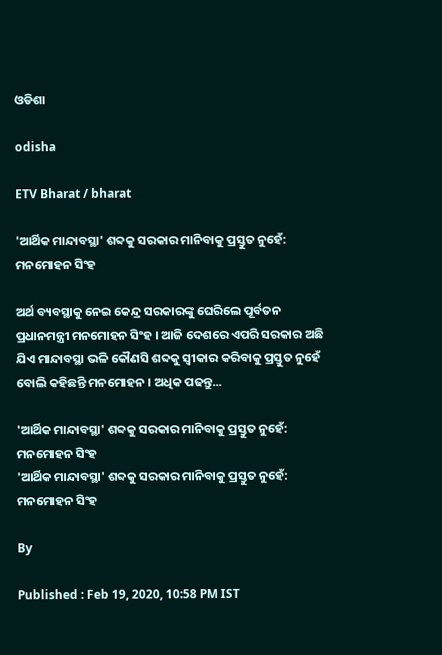ଓଡିଶା

odisha

ETV Bharat / bharat

'ଆର୍ଥିକ ମାନ୍ଦାବସ୍ଥା' ଶବ୍ଦକୁ ସରକାର ମାନିବାକୁ ପ୍ରସ୍ତୁତ ନୁହେଁ: ମନମୋହନ ସିଂହ

ଅର୍ଥ ବ୍ୟବସ୍ଥାକୁ ନେଇ କେନ୍ଦ୍ର ସରକାରଙ୍କୁ ଘେରିଲେ ପୂର୍ବତନ ପ୍ରଧାନମନ୍ତ୍ରୀ ମନମୋହନ ସିଂହ । ଆଜି ଦେଶରେ ଏପରି ସରକାର ଅଛି ଯିଏ ମାନ୍ଦାବସ୍ଥା ଭଳି କୌଣସି ଶବ୍ଦକୁ ସ୍ବୀକାର କରିବାକୁ ପ୍ରସ୍ତୁତ ନୁହେଁ ବୋଲି କହିଛନ୍ତି ମନମୋହନ । ଅଧିକ ପଢନ୍ତୁ...

'ଆର୍ଥିକ ମାନ୍ଦାବସ୍ଥା' ଶବ୍ଦକୁ ସରକାର ମାନିବାକୁ ପ୍ରସ୍ତୁତ ନୁହେଁ: ମନମୋହନ ସିଂହ
'ଆର୍ଥିକ ମାନ୍ଦାବସ୍ଥା' ଶବ୍ଦକୁ ସରକାର ମାନିବାକୁ ପ୍ରସ୍ତୁତ ନୁହେଁ: ମନମୋହନ ସିଂହ

By

Published : Feb 19, 2020, 10:58 PM IST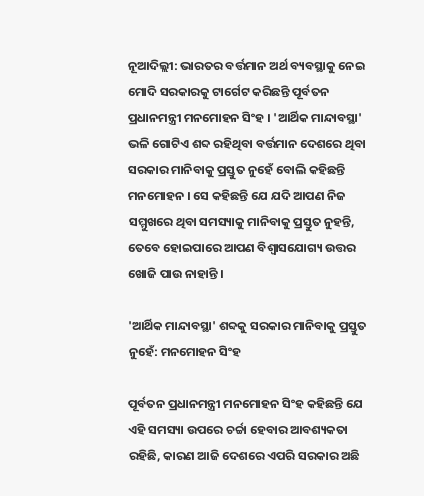ନୂଆଦିଲ୍ଲୀ: ଭାରତର ବର୍ତ୍ତମାନ ଅର୍ଥ ବ୍ୟବସ୍ଥାକୁ ନେଇ ମୋଦି ସରକାରକୁ ଟାର୍ଗେଟ କରିଛନ୍ତି ପୂର୍ବତନ ପ୍ରଧାନମନ୍ତ୍ରୀ ମନମୋହନ ସିଂହ । 'ଆର୍ଥିକ ମାନ୍ଦାବସ୍ଥା' ଭଳି ଗୋଟିଏ ଶବ୍ଦ ରହିଥିବା ବର୍ତ୍ତମାନ ଦେଶରେ ଥିବା ସରକାର ମାନିବାକୁ ପ୍ରସ୍ତୁତ ନୁହେଁ ବୋଲି କହିଛନ୍ତି ମନମୋହନ । ସେ କହିଛନ୍ତି ଯେ ଯଦି ଆପଣ ନିଜ ସମ୍ମୁଖରେ ଥିବା ସମସ୍ୟାକୁ ମାନିବାକୁ ପ୍ରସ୍ତୁତ ନୁହନ୍ତି, ତେବେ ହୋଇପାରେ ଆପଣ ବିଶ୍ବାସଯୋଗ୍ୟ ଉତ୍ତର ଖୋଜି ପାଉ ନାହାନ୍ତି ।

'ଆର୍ଥିକ ମାନ୍ଦାବସ୍ଥା' ଶବ୍ଦକୁ ସରକାର ମାନିବାକୁ ପ୍ରସ୍ତୁତ ନୁହେଁ: ମନମୋହନ ସିଂହ

ପୂର୍ବତନ ପ୍ରଧାନମନ୍ତ୍ରୀ ମନମୋହନ ସିଂହ କହିଛନ୍ତି ଯେ ଏହି ସମସ୍ୟା ଉପରେ ଚର୍ଚ୍ଚା ହେବାର ଆବଶ୍ୟକତା ରହିଛି, କାରଣ ଆଜି ଦେଶରେ ଏପରି ସରକାର ଅଛି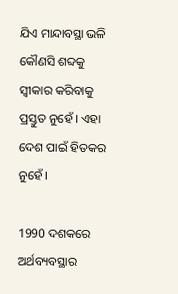ଯିଏ ମାନ୍ଦାବସ୍ଥା ଭଳି କୌଣସି ଶବ୍ଦକୁ ସ୍ବୀକାର କରିବାକୁ ପ୍ରସ୍ତୁତ ନୁହେଁ । ଏହା ଦେଶ ପାଇଁ ହିତକର ନୁହେଁ ।

1990 ଦଶକରେ ଅର୍ଥବ୍ୟବସ୍ଥାର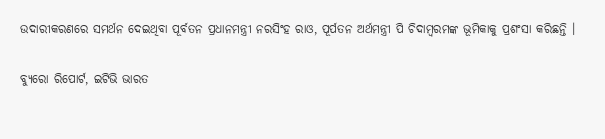ଉଦାରୀକରଣରେ ସମର୍ଥନ ଦେଇଥିବା ପୂର୍ବତନ ପ୍ରଧାନମନ୍ତ୍ରୀ ନରସିଂହ ରାଓ, ପୂର୍ପତନ ଅର୍ଥମନ୍ତ୍ରୀ ପି ଚିଦାମ୍ବରମଙ୍କ ଭୂମିକାକୁ ପ୍ରଶଂସା କରିଛନ୍ତି ।

ବ୍ୟୁରୋ ରିପୋର୍ଟ, ଇଟିଭି ଭାରତ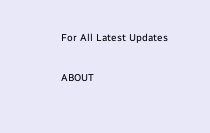For All Latest Updates

ABOUT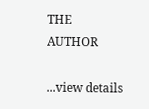THE AUTHOR

...view details